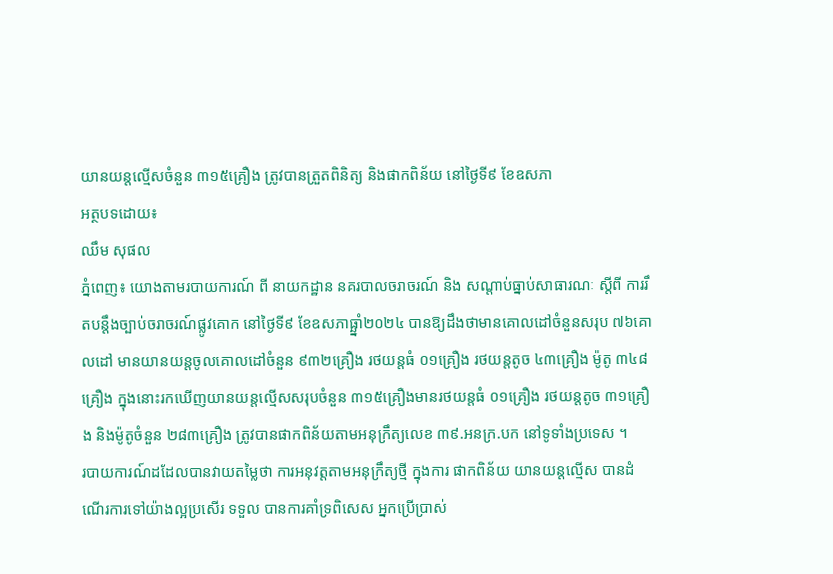យានយន្តល្មើសចំនួន ៣១៥គ្រឿង ត្រូវបានត្រួតពិនិត្យ និងផាកពិន័យ នៅថ្ងៃទី៩ ខែឧសភា
អត្ថបទដោយ៖
ឈឹម សុផល
ភ្នំពេញ៖ យោងតាមរបាយការណ៍ ពី នាយកដ្ឋាន នគរបាលចរាចរណ៍ និង សណ្តាប់ធ្នាប់សាធារណៈ ស្តីពី ការរឹតបន្ដឹងច្បាប់ចរាចរណ៍ផ្លូវគោក នៅថ្ងៃទី៩ ខែឧសភាធ្ឆ្នាំ២០២៤ បានឱ្យដឹងថាមានគោលដៅចំនួនសរុប ៧៦គោលដៅ មានយានយន្តចូលគោលដៅចំនួន ៩៣២គ្រឿង រថយន្តធំ ០១គ្រឿង រថយន្តតូច ៤៣គ្រឿង ម៉ូតូ ៣៤៨គ្រឿង ក្នុងនោះរកឃើញយានយន្តល្មើសសរុបចំនួន ៣១៥គ្រឿងមានរថយន្តធំ ០១គ្រឿង រថយន្តតូច ៣១គ្រឿង និងម៉ូតូចំនួន ២៨៣គ្រឿង ត្រូវបានផាកពិន័យតាមអនុក្រឹត្យលេខ ៣៩.អនក្រ.បក នៅទូទាំងប្រទេស ។
របាយការណ៍ដដែលបានវាយតម្លៃថា ការអនុវត្តតាមអនុក្រឹត្យថ្មី ក្នុងការ ផាកពិន័យ យានយន្តល្មើស បានដំណើរការទៅយ៉ាងល្អប្រសើរ ទទួល បានការគាំទ្រពិសេស អ្នកប្រើប្រាស់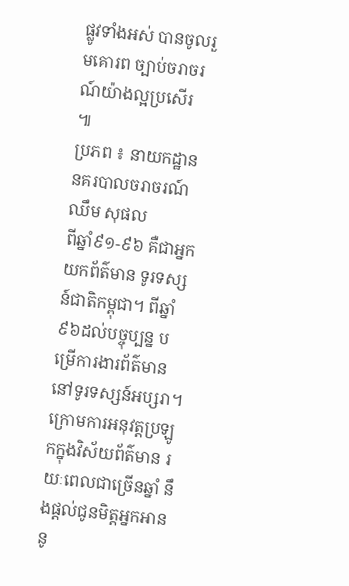ផ្លូវទាំងអស់ បានចូលរួមគោរព ច្បាប់ចរាចរណ៍យ៉ាងល្អប្រសើរ ៕
ប្រភព ៖ នាយកដ្ឋាន នគរបាលចរាចរណ៍
ឈឹម សុផល
ពីឆ្នាំ៩១-៩៦ គឺជាអ្នកយកព័ត៌មាន ទូរទស្សន៍ជាតិកម្ពុជា។ ពីឆ្នាំ៩៦ដល់បច្ចុប្បន្ន បម្រើការងារព័ត៌មាននៅទូរទស្សន៍អប្សរា។ ក្រោមការអនុវត្តប្រឡូកក្នុងវិស័យព័ត៌មាន រយៈពេលជាច្រើនឆ្នាំ នឹងផ្ដល់ជូនមិត្តអ្នកអាននូ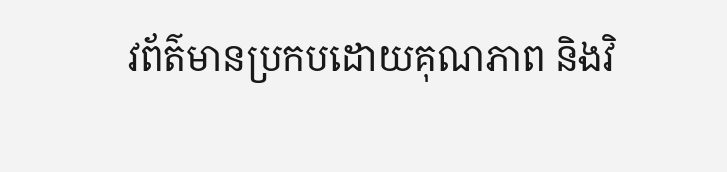វព័ត៌មានប្រកបដោយគុណភាព និងវិ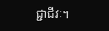ជ្ជាជីវៈ។